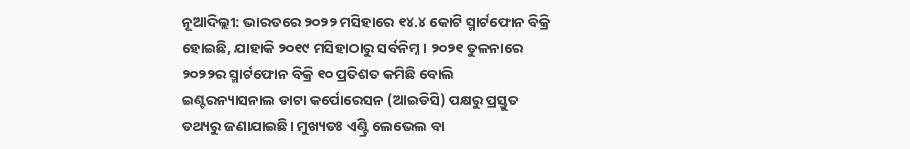ନୂଆଦିଲ୍ଲୀ: ଭାରତରେ ୨୦୨୨ ମସିହାରେ ୧୪.୪ କୋଟି ସ୍ମାର୍ଟଫୋନ ବିକ୍ରି ହୋଇଛି, ଯାହାକି ୨୦୧୯ ମସିହାଠାରୁ ସର୍ବନିମ୍ନ। ୨୦୨୧ ତୁଳନାରେ ୨୦୨୨ର ସ୍ମାର୍ଟଫୋନ ବିକ୍ରି ୧୦ ପ୍ରତିଶତ କମିଛି ବୋଲି ଇଣ୍ଟରନ୍ୟାସନାଲ ଡାଟା କର୍ପୋରେସନ (ଆଇଡିସି) ପକ୍ଷରୁ ପ୍ରସ୍ତୁତ ତଥ୍ୟରୁ ଜଣାଯାଇଛି। ମୁଖ୍ୟତଃ ଏଣ୍ଟ୍ରି ଲେଭେଲ ବା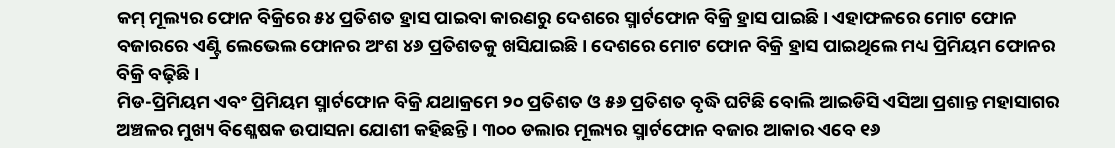କମ୍ ମୂଲ୍ୟର ଫୋନ ବିକ୍ରିରେ ୫୪ ପ୍ରତିଶତ ହ୍ରାସ ପାଇବା କାରଣରୁ ଦେଶରେ ସ୍ମାର୍ଟଫୋନ ବିକ୍ରି ହ୍ରାସ ପାଇଛି। ଏହାଫଳରେ ମୋଟ ଫୋନ ବଜାରରେ ଏଣ୍ଟ୍ରି ଲେଭେଲ ଫୋନର ଅଂଶ ୪୬ ପ୍ରତିଶତକୁ ଖସିଯାଇଛି। ଦେଶରେ ମୋଟ ଫୋନ ବିକ୍ରି ହ୍ରାସ ପାଇଥିଲେ ମଧ୍ୟ ପ୍ରିମିୟମ ଫୋନର ବିକ୍ରି ବଢ଼ିଛି।
ମିଡ-ପ୍ରିମିୟମ ଏବଂ ପ୍ରିମିୟମ ସ୍ମାର୍ଟଫୋନ ବିକ୍ରି ଯଥାକ୍ରମେ ୨୦ ପ୍ରତିଶତ ଓ ୫୬ ପ୍ରତିଶତ ବୃଦ୍ଧି ଘଟିଛି ବୋଲି ଆଇଡିସି ଏସିଆ ପ୍ରଶାନ୍ତ ମହାସାଗର ଅଞ୍ଚଳର ମୁଖ୍ୟ ବିଶ୍ଳେଷକ ଉପାସନା ଯୋଶୀ କହିଛନ୍ତି। ୩୦୦ ଡଲାର ମୂଲ୍ୟର ସ୍ମାର୍ଟଫୋନ ବଜାର ଆକାର ଏବେ ୧୬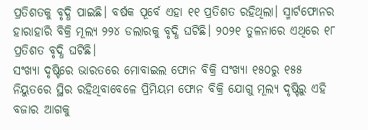ପ୍ରତିଶତକୁ ବୃଦ୍ଧି ପାଇଛି। ବର୍ଷକ ପୂର୍ବେ ଏହା ୧୧ ପ୍ରତିଶତ ରହିଥିଲା। ସ୍ମାର୍ଟଫୋନର ହାରାହାରି ବିକ୍ରି ମୂଲ୍ୟ ୨୨୪ ଡଲାରକୁ ବୃଦ୍ଧି ଘଟିଛି। ୨୦୨୧ ତୁଳନାରେ ଏଥିରେ ୧୮ ପ୍ରତିଶତ ବୃଦ୍ଧି ଘଟିଛି।
ସଂଖ୍ୟା ଦୃଷ୍ଟିରେ ଭାରତରେ ମୋବାଇଲ ଫୋନ ବିକ୍ରି ସଂଖ୍ୟା ୧୫୦ରୁ ୧୫୫ ନିୟୁତରେ ସ୍ଥିର ରହିଥିବାବେଳେ ପ୍ରିମିୟମ ଫୋନ ବିକ୍ରି ଯୋଗୁ ମୂଲ୍ୟ ଦୃଷ୍ଟିରୁ ଏହି ବଜାର ଆଗକୁ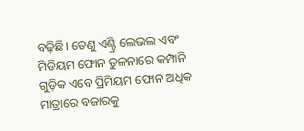ବଢ଼ିଛି। ତେଣୁ ଏଣ୍ଟ୍ରି ଲେଭଲ ଏବଂ ମିଡିୟମ ଫୋନ ତୁଳନାରେ କମ୍ପାନି ଗୁଡ଼ିକ ଏବେ ପ୍ରିମିୟମ ଫୋନ ଅଧିକ ମାତ୍ରାରେ ବଜାରକୁ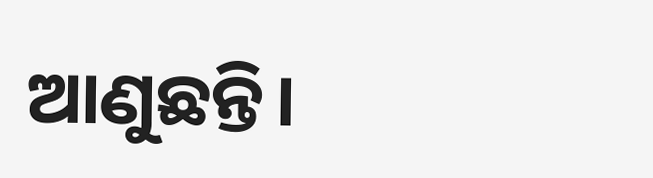ଆଣୁଛନ୍ତି।